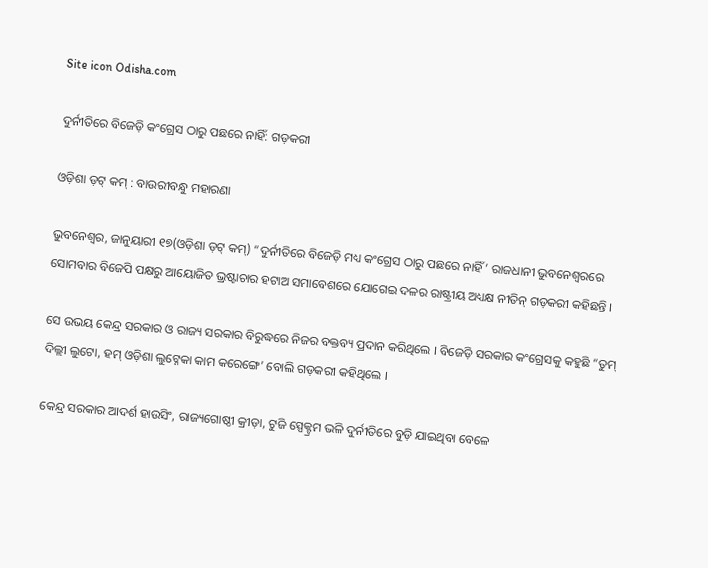Site icon Odisha.com

ଦୁର୍ନୀତିରେ ବିଜେଡ଼ି କଂଗ୍ରେସ ଠାରୁ ପଛରେ ନାହିଁ: ଗଡ଼କରୀ

ଓଡ଼ିଶା ଡ଼ଟ୍ କମ୍ : ବାଉରୀବନ୍ଧୁ ମହାରଣା

ଭୁବନେଶ୍ୱର, ଜାନୁୟାରୀ ୧୭(ଓଡ଼ିଶା ଡ଼ଟ୍ କମ୍) “ଦୁର୍ନୀତିରେ ବିଜେଡ଼ି ମଧ୍ୟ କଂଗ୍ରେସ ଠାରୁ ପଛରେ ନାହିଁ’ ରାଜଧାନୀ ଭୁବନେଶ୍ୱରରେ ସୋମବାର ବିଜେପି ପକ୍ଷରୁ ଆୟୋଜିତ ଭ୍ରଷ୍ଟାଚାର ହଟାଅ ସମାବେଶରେ ଯୋଗେଇ ଦଳର ରାଷ୍ଟ୍ରୀୟ ଅଧ୍ୟକ୍ଷ ନୀତିନ୍ ଗଡ଼କରୀ କହିଛନ୍ତି ।

ସେ ଉଭୟ କେନ୍ଦ୍ର ସରକାର ଓ ରାଜ୍ୟ ସରକାର ବିରୁଦ୍ଧରେ ନିଜର ବକ୍ତବ୍ୟ ପ୍ରଦାନ କରିଥିଲେ । ବିଜେଡ଼ି ସରକାର କଂଗ୍ରେସକୁ କହୁଛି “ତୁମ୍ ଦିଲ୍ଲୀ ଲୁଟୋ, ହମ୍ ଓଡ଼ିଶା ଲୁଟ୍ନେକା କାମ କରେଙ୍ଗେ’ ବୋଲି ଗଡ଼କରୀ କହିଥିଲେ ।

କେନ୍ଦ୍ର ସରକାର ଆଦର୍ଶ ହାଉସିଂ, ରାଜ୍ୟଗୋଷ୍ଠୀ କ୍ରୀଡ଼ା, ଟୁଜି ସ୍ପେକ୍ଟ୍ରମ ଭଳି ଦୁର୍ନୀତିରେ ବୁଡ଼ି ଯାଇଥିବା ବେଳେ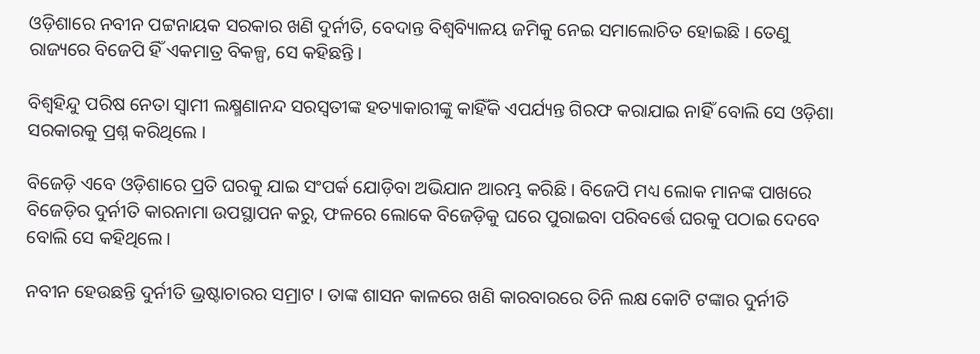ଓଡ଼ିଶାରେ ନବୀନ ପଟ୍ଟନାୟକ ସରକାର ଖଣି ଦୁର୍ନୀତି, ବେଦାନ୍ତ ବିଶ୍ୱବ୍ୟିାଳୟ ଜମିକୁ ନେଇ ସମାଲୋଚିତ ହୋଇଛି । ତେଣୁ ରାଜ୍ୟରେ ବିଜେପି ହିଁ ଏକମାତ୍ର ବିକଳ୍ପ, ସେ କହିଛନ୍ତି ।

ବିଶ୍ୱହିନ୍ଦୁ ପରିଷ ନେତା ସ୍ୱାମୀ ଲକ୍ଷ୍ମଣାନନ୍ଦ ସରସ୍ୱତୀଙ୍କ ହତ୍ୟାକାରୀଙ୍କୁ କାହିଁକି ଏପର୍ଯ୍ୟନ୍ତ ଗିରଫ କରାଯାଇ ନାହିଁ ବୋଲି ସେ ଓଡ଼ିଶା ସରକାରକୁ ପ୍ରଶ୍ନ କରିଥିଲେ ।

ବିଜେଡ଼ି ଏବେ ଓଡ଼ିଶାରେ ପ୍ରତି ଘରକୁ ଯାଇ ସଂପର୍କ ଯୋଡ଼ିବା ଅଭିଯାନ ଆରମ୍ଭ କରିଛି । ବିଜେପି ମଧ୍ୟ ଲୋକ ମାନଙ୍କ ପାଖରେ ବିଜେଡ଼ିର ଦୁର୍ନୀତି କାରନାମା ଉପସ୍ଥାପନ କରୁ, ଫଳରେ ଲୋକେ ବିଜେଡ଼ିକୁ ଘରେ ପୁରାଇବା ପରିବର୍ତ୍ତେ ଘରକୁ ପଠାଇ ଦେବେ ବୋଲି ସେ କହିଥିଲେ ।

ନବୀନ ହେଉଛନ୍ତି ଦୁର୍ନୀତି ଭ୍ରଷ୍ଟାଚାରର ସମ୍ରାଟ । ତାଙ୍କ ଶାସନ କାଳରେ ଖଣି କାରବାରରେ ତିନି ଲକ୍ଷ କୋଟି ଟଙ୍କାର ଦୁର୍ନୀତି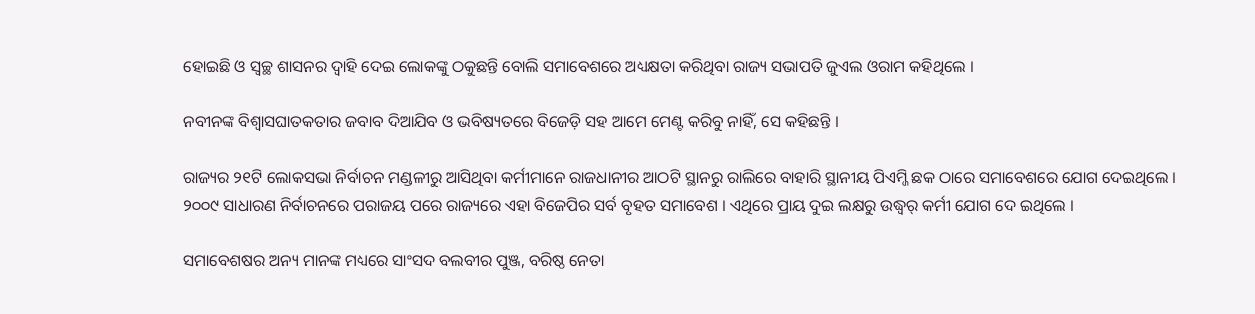ହୋଇଛି ଓ ସ୍ୱଚ୍ଛ ଶାସନର ଦ୍ଵାହି ଦେଇ ଲୋକଙ୍କୁ ଠକୁଛନ୍ତି ବୋଲି ସମାବେଶରେ ଅଧ୍ୟକ୍ଷତା କରିଥିବା ରାଜ୍ୟ ସଭାପତି ଜୁଏଲ ଓରାମ କହିଥିଲେ ।

ନବୀନଙ୍କ ବିଶ୍ୱାସଘାତକତାର ଜବାବ ଦିଆଯିବ ଓ ଭବିଷ୍ୟତରେ ବିଜେଡ଼ି ସହ ଆମେ ମେଣ୍ଟ କରିବୁ ନାହିଁ, ସେ କହିଛନ୍ତି ।

ରାଜ୍ୟର ୨୧ଟି ଲୋକସଭା ନିର୍ବାଚନ ମଣ୍ଡଳୀରୁ ଆସିଥିବା କର୍ମୀମାନେ ରାଜଧାନୀର ଆଠଟି ସ୍ଥାନରୁ ରାଲିରେ ବାହାରି ସ୍ଥାନୀୟ ପିଏମ୍ଜି ଛକ ଠାରେ ସମାବେଶରେ ଯୋଗ ଦେଇଥିଲେ ।
୨୦୦୯ ସାଧାରଣ ନିର୍ବାଚନରେ ପରାଜୟ ପରେ ରାଜ୍ୟରେ ଏହା ବିଜେପିର ସର୍ବ ବୃହତ ସମାବେଶ । ଏଥିରେ ପ୍ରାୟ ଦୁଇ ଲକ୍ଷରୁ ଉଦ୍ଧ୍ୱର୍ କର୍ମୀ ଯୋଗ ଦେ ଇଥିଲେ ।

ସମାବେଶଷର ଅନ୍ୟ ମାନଙ୍କ ମଧ୍ୟରେ ସାଂସଦ ବଲବୀର ପୁଞ୍ଜ, ବରିଷ୍ଠ ନେତା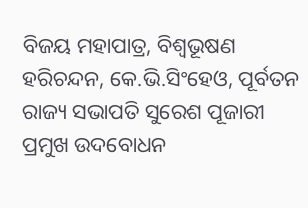ବିଜୟ ମହାପାତ୍ର, ବିଶ୍ୱଭୂଷଣ ହରିଚନ୍ଦନ, କେ.ଭି.ସିଂହେଓ, ପୂର୍ବତନ ରାଜ୍ୟ ସଭାପତି ସୁରେଶ ପୂଜାରୀ ପ୍ରମୁଖ ଉଦବୋଧନ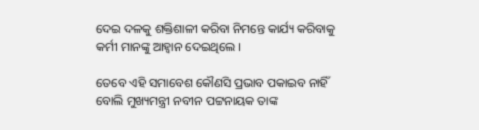ଦେଇ ଦଳକୁ ଶକ୍ତିଶାଳୀ କରିବା ନିମନ୍ତେ କାର୍ଯ୍ୟ କରିବାକୁ କର୍ମୀ ମାନଙ୍କୁ ଆହ୍ୱାନ ଦେଇଥିଲେ ।

ତେବେ ଏହି ସମାବେଶ କୌଣସି ପ୍ରଭାବ ପକାଇବ ନାହିଁ ବୋଲି ମୁଖ୍ୟମନ୍ତ୍ରୀ ନବୀନ ପଟ୍ଟନାୟକ ତାଙ୍କ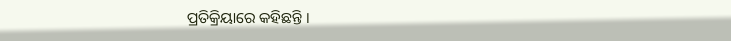ପ୍ରତିକ୍ରିୟାରେ କହିଛନ୍ତି ।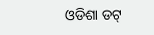ଓଡିଶା ଡଟ୍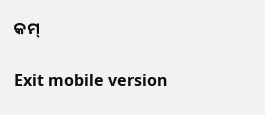କମ୍

Exit mobile version